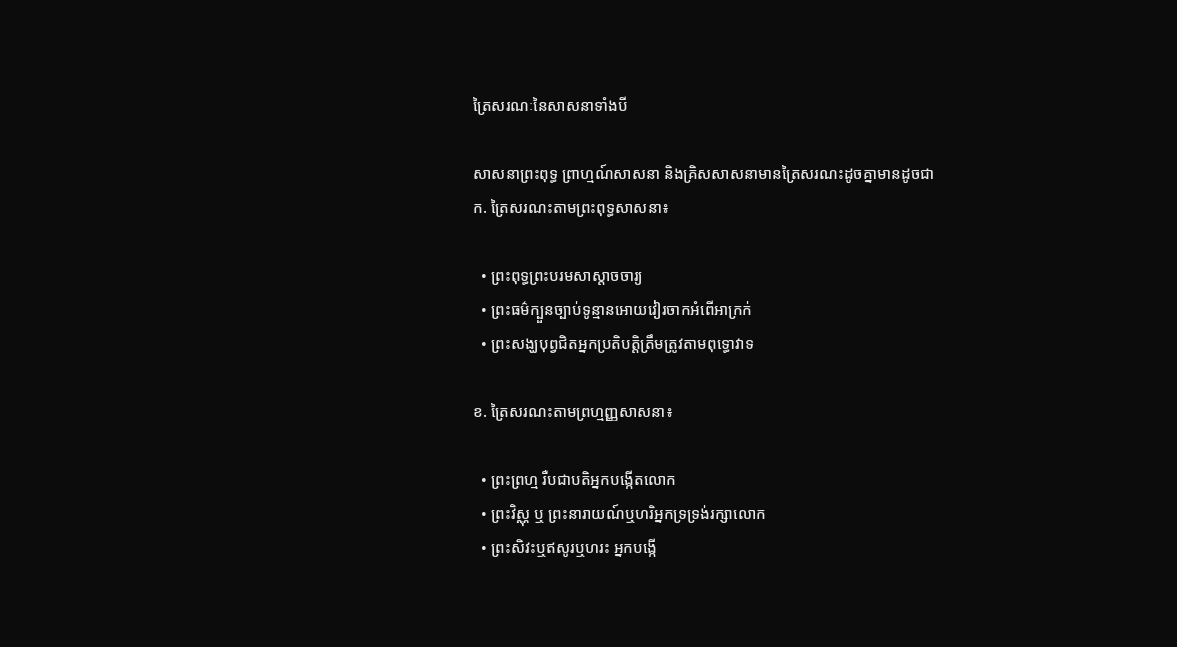ត្រៃសរណៈនៃសាសនាទាំងបី

សាសនាព្រះពុទ្ធ ព្រាហ្មណ៍សាសនា និងគ្រិសសាសនាមានត្រៃសរណះដូចគ្នាមានដូចជា
ក. ត្រៃសរណះតាមព្រះពុទ្ធសាសនា៖

  • ព្រះពុទ្ធព្រះបរមសាស្តាចចារ្យ
  • ព្រះធម៌ក្បួនច្បាប់ទូន្មានអោយវៀរចាកអំពើអាក្រក់
  • ព្រះសង្ឃបុព្វជិតអ្នកប្រតិបត្តិត្រឹមត្រូវតាមពុទ្ធោវាទ

ខ. ត្រៃសរណះតាមព្រហ្មញ្ញសាសនា៖

  • ព្រះព្រហ្ម រឺបជាបតិអ្នកបង្កើតលោក
  • ព្រះវិស្ណុ ឬ ព្រះនារាយណ៍ឬហរិអ្នកទ្រទ្រង់រក្សាលោក
  • ព្រះសិវះឬឥសូរឬហរះ អ្នកបង្កើ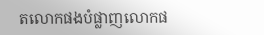តលោកផងបំផ្លាញលោកផ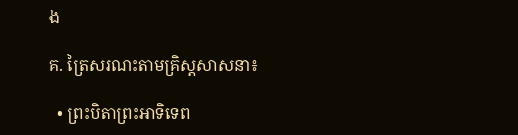ង

គ. ត្រៃសរណះតាមគ្រិស្តសាសនា៖

  • ព្រះបិតាព្រះអាទិទេព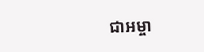ជាអម្ចា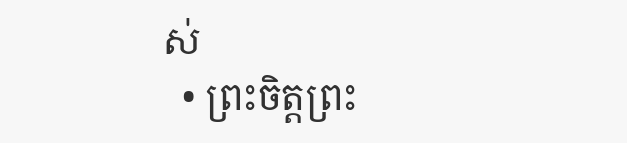ស់
  • ព្រះចិត្តព្រះ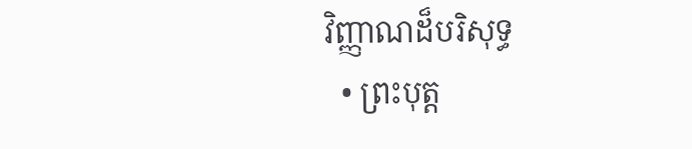វិញ្ញាណដ៏បរិសុទ្ធ
  • ព្រះបុត្ត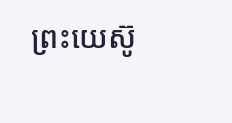ព្រះយេស៊ូ